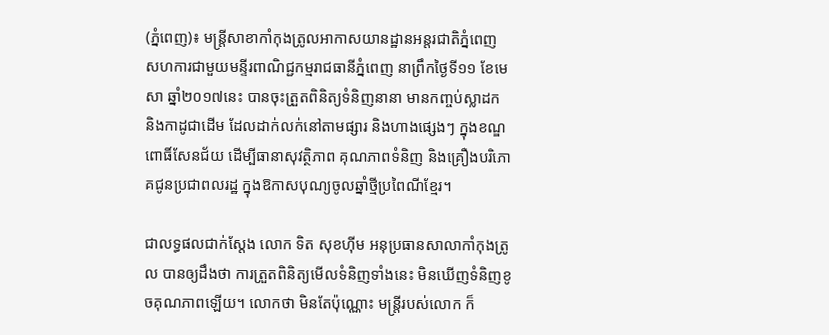(ភ្នំពេញ)៖ មន្រ្តីសាខាកាំកុងត្រូលអាកាសយានដ្ឋានអន្តរជាតិភ្នំពេញ សហការជាមួយមន្ទីរពាណិជ្ជកម្មរាជធានីភ្នំពេញ នាព្រឹកថ្ងៃទី១១ ខែមេសា ឆ្នាំ២០១៧នេះ បានចុះត្រួតពិនិត្យទំនិញនានា មានកញ្ចប់ស្លាដក និងកាដូជាដើម ដែលដាក់លក់នៅតាមផ្សារ និងហាងផ្សេងៗ ក្នុងខណ្ឌពោធិ៍សែនជ័យ ដើម្បីធានាសុវត្ថិភាព គុណភាពទំនិញ និងគ្រឿងបរិភោគជូនប្រជាពលរដ្ឋ ក្នុងឱកាសបុណ្យចូលឆ្នាំថ្មីប្រពៃណីខ្មែរ។

ជាលទ្ធផលជាក់ស្ដែង លោក ទិត សុខហ៊ីម អនុប្រធានសាលាកាំកុងត្រូល បានឲ្យដឹងថា ការត្រួតពិនិត្យមើលទំនិញទាំងនេះ មិនឃើញទំនិញខូចគុណភាពឡើយ។ លោកថា មិនតែប៉ុណ្ណោះ មន្រ្តីរបស់លោក ក៏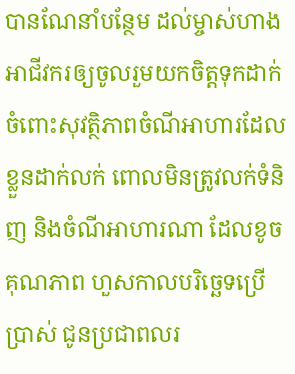បានណែនាំបន្ថែម ដល់ម្ចាស់ហាង អាជីវករឲ្យចូលរួមយកចិត្តទុកដាក់ ចំពោះសុវត្ថិភាពចំណីអាហារដែលខ្លួនដាក់លក់ ពោលមិនត្រូវលក់ទំនិញ និងចំណីអាហារណា ដែលខូចគុណភាព ហួសកាលបរិច្ឆេទប្រើប្រាស់ ជូនប្រជាពលរ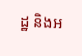ដ្ឋ និងអ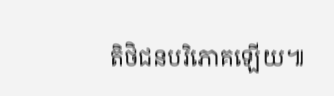តិថិជនបរិភោគឡើយ៕